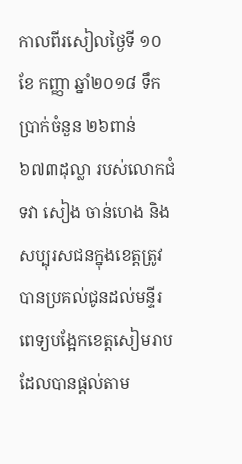កាលពីរសៀលថ្ងៃទី ១០ ខែ កញ្ញា ឆ្នាំ២០១៨ ទឹកប្រាក់ចំនួន ២៦ពាន់៦៧៣ដុល្លា របស់លោកជំទវា សៀង ចាន់ហេង និង សប្បុរសជនក្នុងខេត្តត្រូវបានប្រគល់ជូនដល់មន្ទីរពេទ្យបង្អែកខេត្តសៀមរាបដែលបានផ្តល់តាម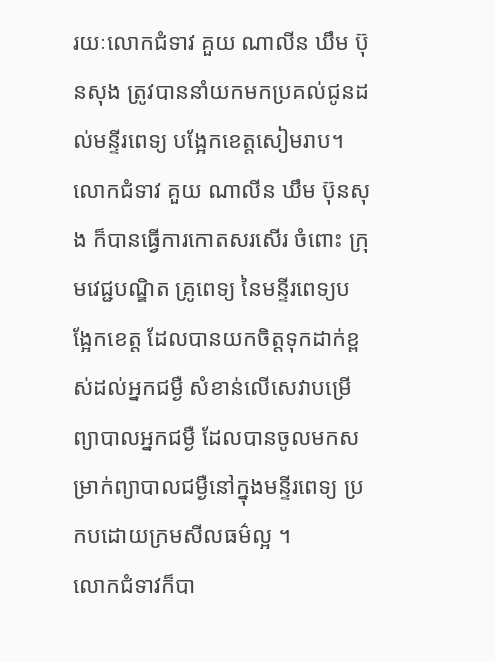រយៈលោកជំទាវ គួយ ណាលីន ឃឹម ប៊ុនសុង ត្រូវបាននាំយកមកប្រគល់ជូនដល់មន្ទីរពេទ្យ បង្អែកខេត្តសៀមរាប។
លោកជំទាវ គួយ ណាលីន ឃឹម ប៊ុនសុង ក៏បានធ្វើការកោតសរសើរ ចំពោះ ក្រុមវេជ្ជបណ្ឌិត គ្រូពេទ្យ នៃមន្ទីរពេទ្យបង្អែកខេត្ត ដែលបានយកចិត្តទុកដាក់ខ្ពស់ដល់អ្នកជម្ងឺ សំខាន់លើសេវាបម្រើព្យាបាលអ្នកជម្ងឺ ដែលបានចូលមកសម្រាក់ព្យាបាលជម្ងឺនៅក្នុងមន្ទីរពេទ្យ ប្រកបដោយក្រមសីលធម៌ល្អ ។
លោកជំទាវក៏បា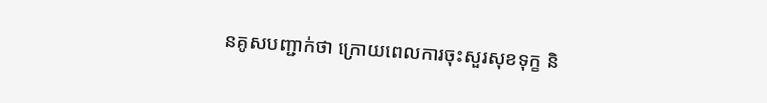នគូសបញ្ជាក់ថា ក្រោយពេលការចុះសួរសុខទុក្ខ និ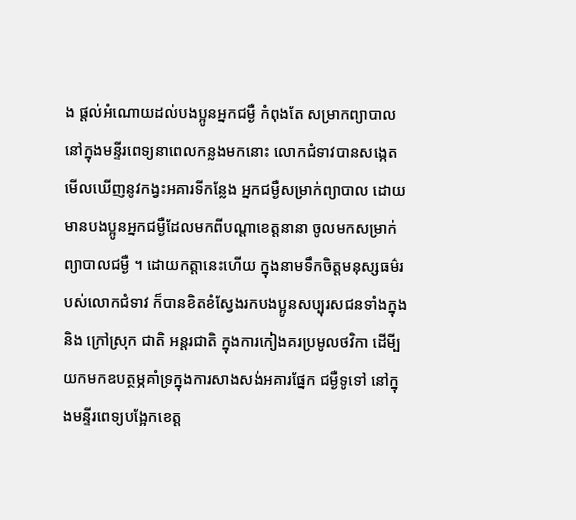ង ផ្តល់អំណោយដល់បងប្អូនអ្នកជម្ងឺ កំពុងតែ សម្រាកព្យាបាលនៅក្នុងមន្ទីរពេទ្យនាពេលកន្លងមកនោះ លោកជំទាវបានសង្កេតមើលឃើញនូវកង្វះអគារទីកន្លែង អ្នកជម្ងឺសម្រាក់ព្យាបាល ដោយមានបងប្អូនអ្នកជម្ងឺដែលមកពីបណ្តាខេត្តនានា ចូលមកសម្រាក់ព្យាបាលជម្ងឺ ។ ដោយកត្តានេះហើយ ក្នុងនាមទឹកចិត្តមនុស្សធម៌របស់លោកជំទាវ ក៏បានខិតខំស្វែងរកបងប្អូនសប្បុរសជនទាំងក្នុង និង ក្រៅស្រុក ជាតិ អន្តរជាតិ ក្នុងការកៀងគរប្រមូលថវិកា ដើមី្បយកមកឧបត្ថម្ភគាំទ្រក្នុងការសាងសង់អគារផ្នែក ជម្ងឺទូទៅ នៅក្នុងមន្ទីរពេទ្យបង្អែកខេត្ត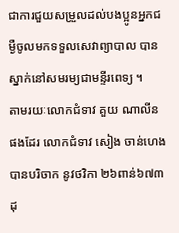ជាការជួយសម្រួលដល់បងប្អូនអ្នកជម្ងឺចូលមកទទួលសេវាព្យាបាល បានស្នាក់នៅសមរម្យជាមន្ទីរពេទ្យ ។
តាមរយៈលោកជំទាវ គួយ ណាលីន ផងដែរ លោកជំទាវ សៀង ចាន់ហេង បានបរិចាក នូវថវិកា ២៦ពាន់៦៧៣ដុ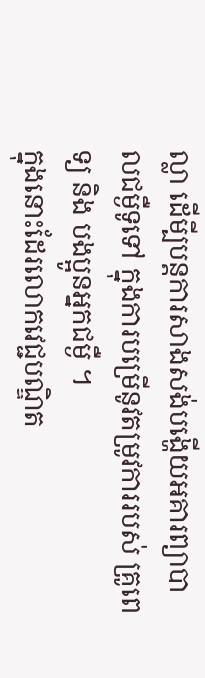ល្លា ដើមី្បបន្តការសាងសង់បង្ហើយអគារព្យាបាលជម្ងឺទូទៅ ក្នុងការបម្រើនូវតម្រូវការរបស់ គ្រូពេទ្យ និង បងប្អូនអ្នកជម្ងឺ ។
ក្នុងនោះដែរលោកវេជ្ជបណ្ឌិត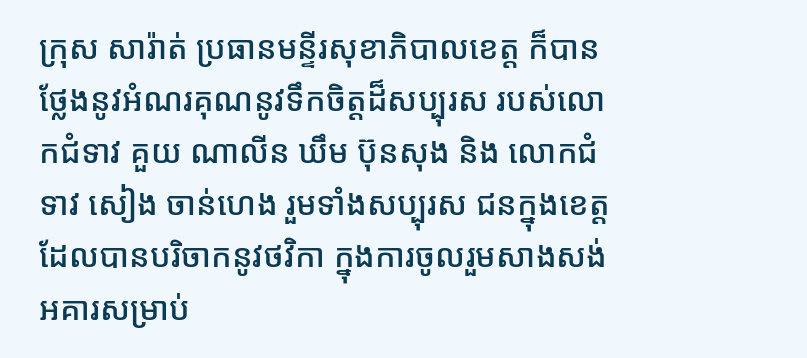ក្រុស សារ៉ាត់ ប្រធានមន្ទីរសុខាភិបាលខេត្ត ក៏បានថ្លែងនូវអំណរគុណនូវទឹកចិត្តដ៏សប្បុរស របស់លោកជំទាវ គួយ ណាលីន ឃឹម ប៊ុនសុង និង លោកជំទាវ សៀង ចាន់ហេង រួមទាំងសប្បុរស ជនក្នុងខេត្ត ដែលបានបរិចាកនូវថវិកា ក្នុងការចូលរួមសាងសង់អគារសម្រាប់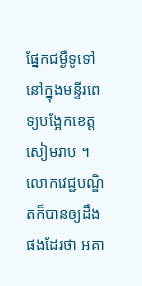ផ្នែកជម្ងឺទូទៅ នៅក្នុងមន្ទីរពេទ្យបង្អែកខេត្តសៀមរាប ។
លោកវេជ្ជបណ្ឌិតក៏បានឲ្យដឹងផងដែរថា អគា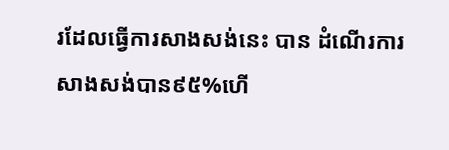រដែលធ្វើការសាងសង់នេះ បាន ដំណើរការសាងសង់បាន៩៥%ហើ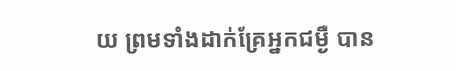យ ព្រមទាំងដាក់គ្រែអ្នកជម្ងឺ បាន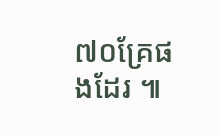៧០គ្រែផងដែរ ៕